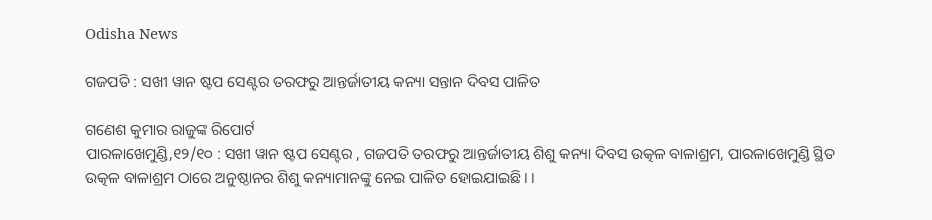Odisha News

ଗଜପତି : ସଖୀ ୱାନ ଷ୍ଟପ ସେଣ୍ଟର ତରଫରୁ ଆନ୍ତର୍ଜାତୀୟ କନ୍ୟା ସନ୍ତାନ ଦିବସ ପାଳିତ

ଗଣେଶ କୁମାର ରାଜୁଙ୍କ ରିପୋର୍ଟ
ପାରଳାଖେମୁଣ୍ଡି,୧୨/୧୦ : ସଖୀ ୱାନ ଷ୍ଟପ ସେଣ୍ଟର , ଗଜପତି ତରଫରୁ ଆନ୍ତର୍ଜାତୀୟ ଶିଶୁ କନ୍ୟା ଦିବସ ଉତ୍କଳ ବାଳାଶ୍ରମ, ପାରଳାଖେମୁଣ୍ଡି ସ୍ଥିତ ଉତ୍କଳ ବାଳାଶ୍ରମ ଠାରେ ଅନୁଷ୍ଠାନର ଶିଶୁ କନ୍ୟାମାନଙ୍କୁ ନେଇ ପାଳିତ ହୋଇଯାଇଛି। ।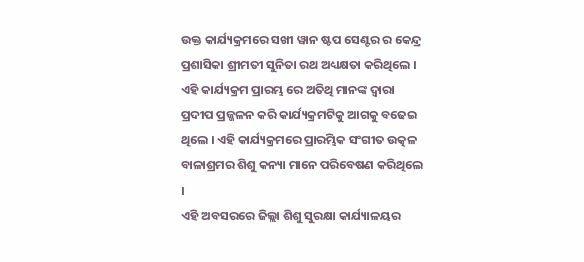ଉକ୍ତ କାର୍ଯ୍ୟକ୍ରମରେ ସଖୀ ୱାନ ଷ୍ଟପ ସେଣ୍ଟର ର କେନ୍ଦ୍ର ପ୍ରଶାସିକା ଶ୍ରୀମତୀ ସୁନିତା ରଥ ଅଧ୍ୟକ୍ଷତା କରିଥିଲେ ।
ଏହି କାର୍ଯ୍ୟକ୍ରମ ପ୍ରାରମ୍ଭ ରେ ଅତିଥି ମାନଙ୍କ ଦ୍ଵାରା ପ୍ରଦୀପ ପ୍ରଜ୍ଜଳନ କରି କାର୍ଯ୍ୟକ୍ରମଟିକୁ ଆଗକୁ ବଢେଇ ଥିଲେ । ଏହି କାର୍ଯ୍ୟକ୍ରମରେ ପ୍ରାରମ୍ଭିକ ସଂଗୀତ ଉତ୍କଳ ବାଳାଶ୍ରମର ଶିଶୁ କନ୍ୟା ମାନେ ପରିବେଷଣ କରିଥିଲେ ।
ଏହି ଅବସରରେ ଜିଲ୍ଲା ଶିଶୁ ସୁରକ୍ଷା କାର୍ଯ୍ୟାଳୟର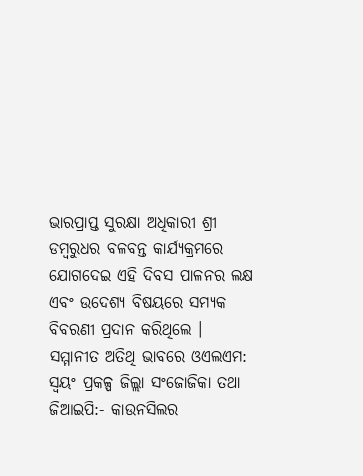ଭାରପ୍ରାପ୍ତ ସୁରକ୍ଷା ଅଧିକାରୀ ଶ୍ରୀ ଡମ୍ବରୁଧର ବଳବନ୍ତ କାର୍ଯ୍ୟକ୍ରମରେ ଯୋଗଦେଇ ଏହି ଦିବସ ପାଳନର ଲକ୍ଷ ଏବଂ ଉଦେଶ୍ୟ ବିଷୟରେ ସମ୍ୟକ ବିବରଣୀ ପ୍ରଦାନ କରିଥିଲେ ।
ସମ୍ମାନୀତ ଅତିଥି ଭାବରେ ଓଏଲଏମ: ସ୍ଵୟଂ ପ୍ରକଳ୍ପ ଜିଲ୍ଲା ସଂଜୋଜିକା ତଥା ଜିଆଇପି:- କାଉନସିଲର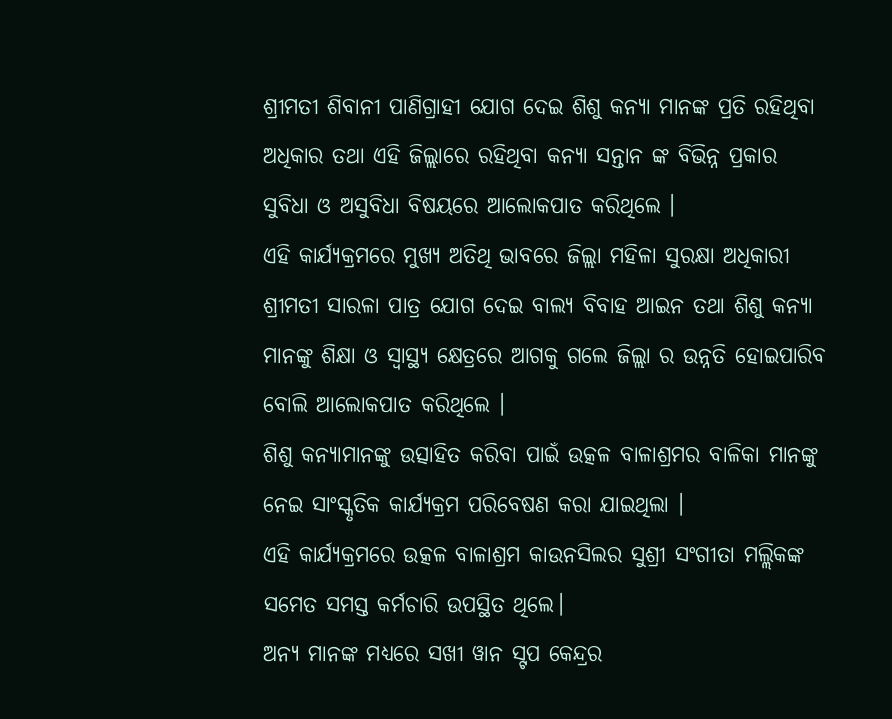ଶ୍ରୀମତୀ ଶିବାନୀ ପାଣିଗ୍ରାହୀ ଯୋଗ ଦେଇ ଶିଶୁ କନ୍ୟା ମାନଙ୍କ ପ୍ରତି ରହିଥିବା ଅଧିକାର ତଥା ଏହି ଜିଲ୍ଲାରେ ରହିଥିବା କନ୍ୟା ସନ୍ତାନ ଙ୍କ ବିଭିନ୍ନ ପ୍ରକାର ସୁବିଧା ଓ ଅସୁବିଧା ବିଷୟରେ ଆଲୋକପାତ କରିଥିଲେ ।
ଏହି କାର୍ଯ୍ୟକ୍ରମରେ ମୁଖ୍ୟ ଅତିଥି ଭାବରେ ଜିଲ୍ଲା ମହିଳା ସୁରକ୍ଷା ଅଧିକାରୀ ଶ୍ରୀମତୀ ସାରଳା ପାତ୍ର ଯୋଗ ଦେଇ ବାଲ୍ୟ ବିବାହ ଆଇନ ତଥା ଶିଶୁ କନ୍ୟା ମାନଙ୍କୁ ଶିକ୍ଷା ଓ ସ୍ୱାସ୍ଥ୍ୟ କ୍ଷେତ୍ରରେ ଆଗକୁ ଗଲେ ଜିଲ୍ଲା ର ଉନ୍ନତି ହୋଇପାରିବ ବୋଲି ଆଲୋକପାତ କରିଥିଲେ ।
ଶିଶୁ କନ୍ୟାମାନଙ୍କୁ ଉତ୍ସାହିତ କରିବା ପାଇଁ ଉତ୍କଳ ବାଳାଶ୍ରମର ବାଳିକା ମାନଙ୍କୁ ନେଇ ସାଂସ୍କୃତିକ କାର୍ଯ୍ୟକ୍ରମ ପରିବେଷଣ କରା ଯାଇଥିଲା ।
ଏହି କାର୍ଯ୍ୟକ୍ରମରେ ଉତ୍କଳ ବାଳାଶ୍ରମ କାଉନସିଲର ସୁଶ୍ରୀ ସଂଗୀତା ମଲ୍ଲିକଙ୍କ ସମେତ ସମସ୍ତ କର୍ମଚାରି ଉପସ୍ଥିତ ଥିଲେ।
ଅନ୍ୟ ମାନଙ୍କ ମଧ୍ୟରେ ସଖୀ ୱାନ ସ୍ଟପ କେନ୍ଦ୍ରର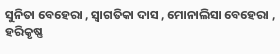ସୁନିତା ବେହେରା , ସ୍ଵାଗତିକା ଦାସ , ମୋନାଲିସା ବେହେରା , ହରିକୃଷ୍ଣ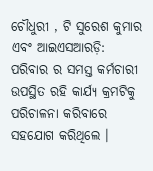ଚୌଧୁରୀ , ଟି ସୁରେଶ କୁମାର ଏବଂ ଆଇଏସଆରଡ଼ି: ପରିବାର ର ସମସ୍ତ କର୍ମଚାରୀ ଉପସ୍ଥିତ ରହି କାର୍ଯ୍ୟ କ୍ରମଟିକୁ ପରିଚାଳନା କରିବାରେ ସହଯୋଗ କରିଥିଲେ ।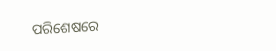ପରିଶେଷରେ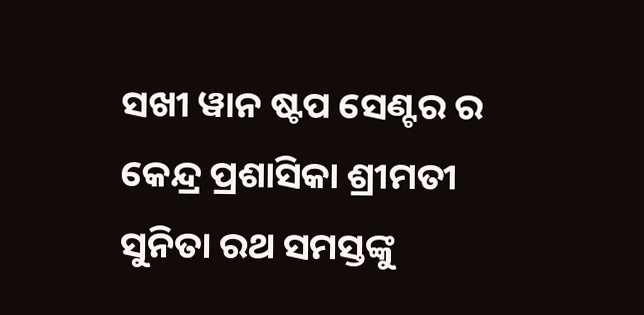ସଖୀ ୱାନ ଷ୍ଟପ ସେଣ୍ଟର ର କେନ୍ଦ୍ର ପ୍ରଶାସିକା ଶ୍ରୀମତୀ ସୁନିତା ରଥ ସମସ୍ତଙ୍କୁ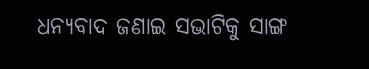ଧନ୍ୟବାଦ ଜଣାଇ ସଭାଟିକୁ ସାଙ୍ଗ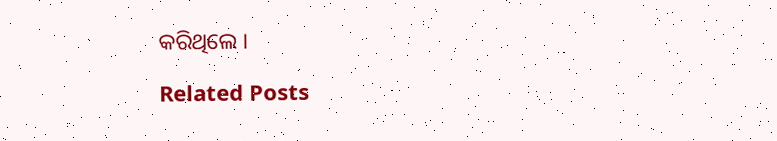କରିଥିଲେ ।

Related Posts